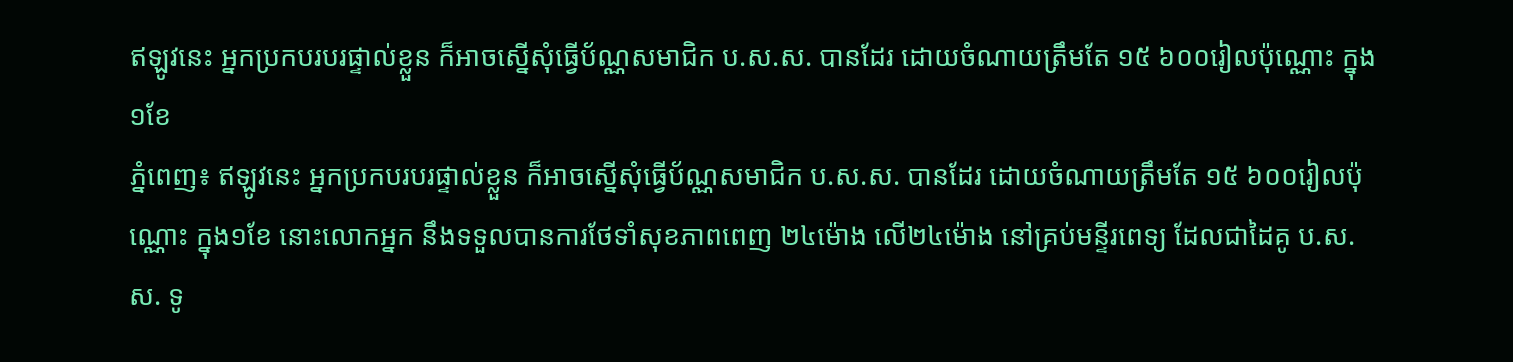ឥឡូវនេះ អ្នកប្រកបរបរផ្ទាល់ខ្លួន ក៏អាចស្នើសុំធ្វើប័ណ្ណសមាជិក ប.ស.ស. បានដែរ ដោយចំណាយត្រឹមតែ ១៥ ៦០០រៀលប៉ុណ្ណោះ ក្នុង១ខែ
ភ្នំពេញ៖ ឥឡូវនេះ អ្នកប្រកបរបរផ្ទាល់ខ្លួន ក៏អាចស្នើសុំធ្វើប័ណ្ណសមាជិក ប.ស.ស. បានដែរ ដោយចំណាយត្រឹមតែ ១៥ ៦០០រៀលប៉ុណ្ណោះ ក្នុង១ខែ នោះលោកអ្នក នឹងទទួលបានការថែទាំសុខភាពពេញ ២៤ម៉ោង លើ២៤ម៉ោង នៅគ្រប់មន្ទីរពេទ្យ ដែលជាដៃគូ ប.ស.ស. ទូ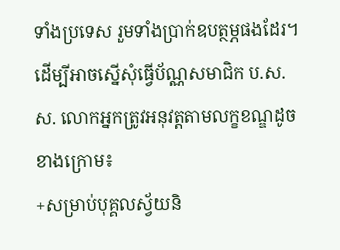ទាំងប្រទេស រួមទាំងប្រាក់ឧបត្ថម្ភផងដែរ។
ដើម្បីអាចស្នើសុំធ្វើប័ណ្ណសមាជិក ប.ស.ស. លោកអ្នកត្រូវអនុវត្តតាមលក្ខខណ្ឌដូចខាងក្រោម៖
+សម្រាប់បុគ្គលស្វ័យនិ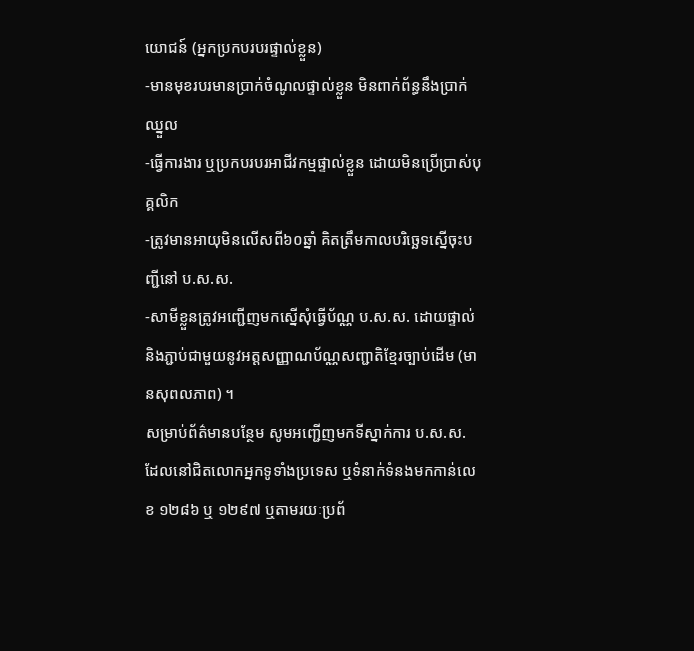យោជន៍ (អ្នកប្រកបរបរផ្ទាល់ខ្លួន)
-មានមុខរបរមានប្រាក់ចំណូលផ្ទាល់ខ្លួន មិនពាក់ព័ន្ធនឹងប្រាក់ឈ្នួល
-ធ្វើការងារ ឬប្រកបរបរអាជីវកម្មផ្ទាល់ខ្លួន ដោយមិនប្រើប្រាស់បុគ្គលិក
-ត្រូវមានអាយុមិនលើសពី៦០ឆ្នាំ គិតត្រឹមកាលបរិច្ឆេទស្នើចុះបញ្ជីនៅ ប.ស.ស.
-សាមីខ្លួនត្រូវអញ្ជើញមកស្នើសុំធ្វើប័ណ្ណ ប.ស.ស. ដោយផ្ទាល់ និងភ្ជាប់ជាមួយនូវអត្តសញ្ញាណប័ណ្ណសញ្ជាតិខ្មែរច្បាប់ដើម (មានសុពលភាព) ។
សម្រាប់ព័ត៌មានបន្ថែម សូមអញ្ជើញមកទីស្នាក់ការ ប.ស.ស. ដែលនៅជិតលោកអ្នកទូទាំងប្រទេស ឬទំនាក់ទំនងមកកាន់លេខ ១២៨៦ ឬ ១២៩៧ ឬតាមរយៈប្រព័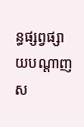ន្ធផ្សព្វផ្សាយបណ្ដាញស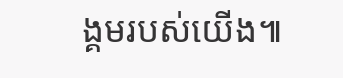ង្គមរបស់យើង៕